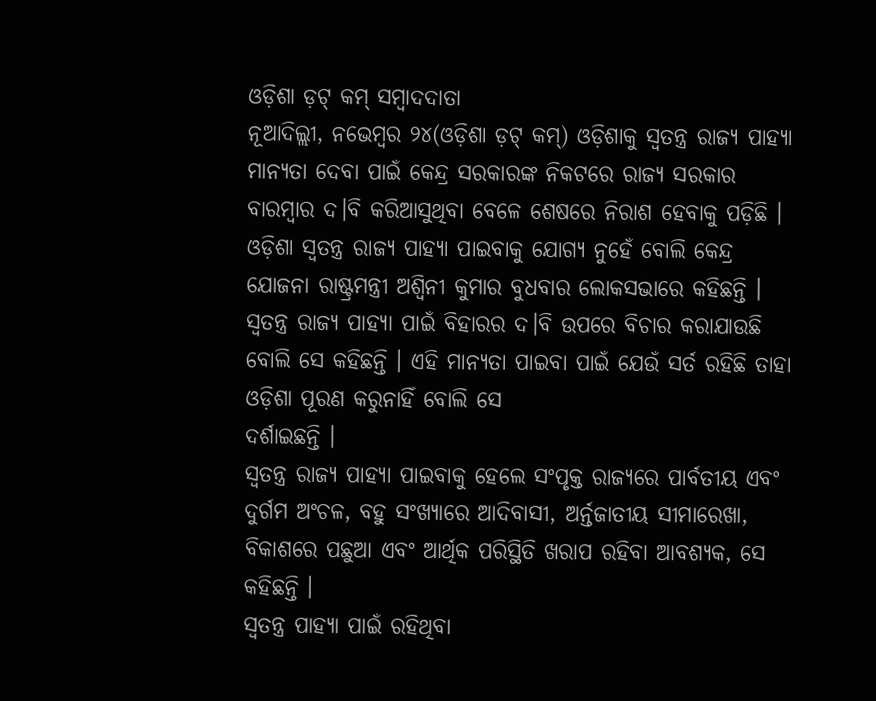ଓଡ଼ିଶା ଡ଼ଟ୍ କମ୍ ସମ୍ବାଦଦାତା
ନୂଆଦିଲ୍ଲୀ, ନଭେମ୍ବର ୨୪(ଓଡ଼ିଶା ଡ଼ଟ୍ କମ୍) ଓଡ଼ିଶାକୁ ସ୍ୱତନ୍ତ୍ର ରାଜ୍ୟ ପାହ୍ୟା ମାନ୍ୟତା ଦେବା ପାଇଁ କେନ୍ଦ୍ର ସରକାରଙ୍କ ନିକଟରେ ରାଜ୍ୟ ସରକାର ବାରମ୍ବାର ଦ।ବି କରିଆସୁଥିବା ବେଳେ ଶେଷରେ ନିରାଶ ହେବାକୁ ପଡ଼ିଛି ।
ଓଡ଼ିଶା ସ୍ୱତନ୍ତ୍ର ରାଜ୍ୟ ପାହ୍ୟା ପାଇବାକୁ ଯୋଗ୍ୟ ନୁହେଁ ବୋଲି କେନ୍ଦ୍ର ଯୋଜନା ରାଷ୍ଟ୍ରମନ୍ତ୍ରୀ ଅଶ୍ୱିନୀ କୁମାର ବୁଧବାର ଲୋକସଭାରେ କହିଛନ୍ତି ।
ସ୍ୱତନ୍ତ୍ର ରାଜ୍ୟ ପାହ୍ୟା ପାଇଁ ବିହାରର ଦ।ବି ଉପରେ ବିଚାର କରାଯାଉଛି ବୋଲି ସେ କହିଛନ୍ତି । ଏହି ମାନ୍ୟତା ପାଇବା ପାଇଁ ଯେଉଁ ସର୍ତ ରହିଛି ତାହା ଓଡ଼ିଶା ପୂରଣ କରୁନାହିଁ ବୋଲି ସେ
ଦର୍ଶାଇଛନ୍ତି ।
ସ୍ୱତନ୍ତ୍ର ରାଜ୍ୟ ପାହ୍ୟା ପାଇବାକୁ ହେଲେ ସଂପୃକ୍ତ ରାଜ୍ୟରେ ପାର୍ବତୀୟ ଏବଂ ଦୁର୍ଗମ ଅଂଚଳ, ବହୁ ସଂଖ୍ୟାରେ ଆଦିବାସୀ, ଅର୍ନ୍ତଜାତୀୟ ସୀମାରେଖା, ବିକାଶରେ ପଛୁଆ ଏବଂ ଆର୍ଥିକ ପରିସ୍ଥିତି ଖରାପ ରହିବା ଆବଶ୍ୟକ, ସେ କହିଛନ୍ତି ।
ସ୍ୱତନ୍ତ୍ର ପାହ୍ୟା ପାଇଁ ରହିଥିବା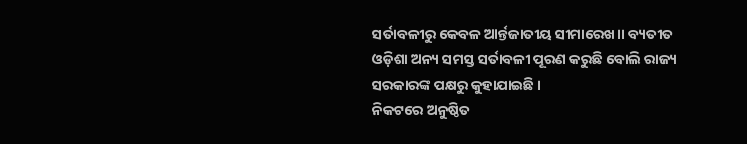ସର୍ତାବଳୀରୁ କେବଳ ଆର୍ନ୍ତଜାତୀୟ ସୀମାରେଖ।। ବ୍ୟତୀତ ଓଡ଼ିଶା ଅନ୍ୟ ସମସ୍ତ ସର୍ତାବଳୀ ପୂରଣ କରୁଛି ବୋଲି ରାଜ୍ୟ ସରକାରଙ୍କ ପକ୍ଷରୁ କୁହାଯାଇଛି ।
ନିକଟରେ ଅନୁଷ୍ଠିତ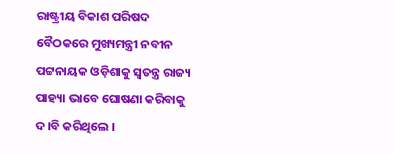ରାଷ୍ଟ୍ରୀୟ ବିକାଶ ପରିଷଦ ବୈଠକରେ ମୁଖ୍ୟମନ୍ତ୍ରୀ ନବୀନ ପଟ୍ଟନାୟକ ଓଡ଼ିଶାକୁ ସ୍ୱତନ୍ତ୍ର ରାଜ୍ୟ ପାହ୍ୟା ଭାବେ ଘୋଷଣା କରିବାକୁ ଦ।ବି କରିଥିଲେ ।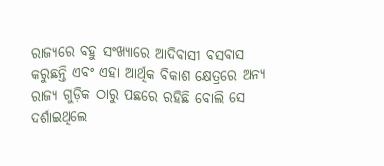ରାଜ୍ୟରେ ବହୁ ସଂଖ୍ୟାରେ ଆଦିବାସୀ ବସବାସ କରୁଛନ୍ତି ଏବଂ ଏହା ଆର୍ଥିକ ବିକାଶ କ୍ଷେତ୍ରରେ ଅନ୍ୟ ରାଜ୍ୟ ଗୁଡ଼ିକ ଠାରୁ ପଛରେ ରହିଛି ବୋଲି ସେ ଦର୍ଶାଇଥିଲେ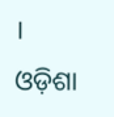।
ଓଡ଼ିଶା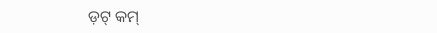ଡ଼ଟ୍ କମ୍